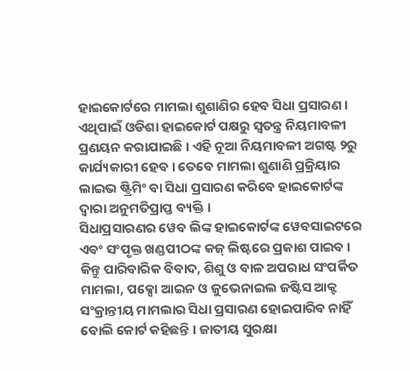ହାଇକୋର୍ଟରେ ମାମଲା ଶୁଶାଣିର ହେବ ସିଧା ପ୍ରସାରଣ । ଏଥିପାଇଁ ଓଡିଶା ହାଇକୋର୍ଟ ପକ୍ଷରୁ ସ୍ୱତନ୍ତ୍ର ନିୟମାବଳୀ ପ୍ରଣୟନ କରାଯାଇଛି । ଏହି ନୂଆ ନିୟମାବଳୀ ଅଗଷ୍ଟ ୨ରୁ କାର୍ଯ୍ୟକାରୀ ହେବ । ତେବେ ମାମଲା ଶୁଣାଣି ପ୍ରକ୍ରିୟାର ଲାଇଭ ଷ୍ଟ୍ରିମିଂ ବା ସିଧା ପ୍ରସାରଣ କରିବେ ହାଇକୋର୍ଟଙ୍କ ଦ୍ୱାରା ଅନୁମତିପ୍ରାପ୍ତ ବ୍ୟକ୍ତି ।
ସିଧାପ୍ରସାରଣର ୱେବ ଲିଙ୍କ ହାଇକୋର୍ଟଙ୍କ ୱେବସାଇଟରେ ଏବଂ ସଂପୃକ୍ତ ଖଣ୍ଡପୀଠଙ୍କ କଜ୍ ଲିଷ୍ଟରେ ପ୍ରକାଶ ପାଇବ । କିନ୍ତୁ ପାରିବାରିକ ବିବାଦ, ଶିଶୁ ଓ ବାଳ ଅପରାଧ ସଂପର୍କିତ ମାମଲା, ପକ୍ସୋ ଆଇନ ଓ ଜୁଭେନାଇଲ ଜଷ୍ଟିସ ଆକ୍ଟ ସଂକ୍ରାନ୍ତୀୟ ମାମଲାର ସିଧା ପ୍ରସାରଣ ହୋଇପାରିବ ନାହିଁ ବୋଲି କୋର୍ଟ କହିଛନ୍ତି । ଜାତୀୟ ସୁରକ୍ଷା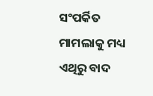ସଂପର୍କିତ ମାମଲାକୁ ମଧ୍ୟ ଏଥିରୁ ବାଦ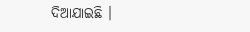ଦିଆଯାଇଛି ।